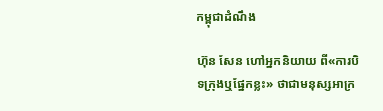កម្ពុជាដំណឹង

ហ៊ុន សែន ហៅអ្នកនិយាយ ពី«ការបិទក្រុងឬផ្នែកខ្លះ» ថាជាមនុស្សអាក្រ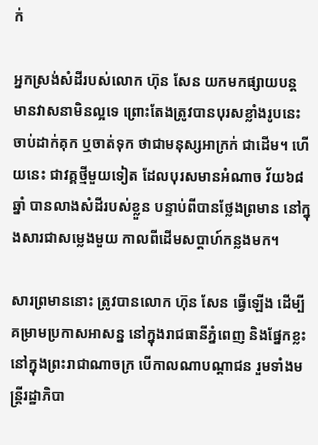ក់

អ្នកស្រង់សំដីរបស់លោក ហ៊ុន សែន យកមកផ្សាយបន្ត មានវាសនាមិនល្អទេ ព្រោះតែងត្រូវបានបុរសខ្លាំងរូបនេះ ចាប់ដាក់គុក ឬចាត់ទុក ថាជាមនុស្សអាក្រក់ ជាដើម។ ហើយនេះ ជាវគ្គថ្មីមួយទៀត ដែលបុរសមានអំណាច វ័យ៦៨ឆ្នាំ បានលាងសំដីរបស់ខ្លួន បន្ទាប់ពីបានថ្លែងព្រមាន នៅក្នុងសារជាសម្លេងមួយ កាលពីដើមសប្ដាហ៍កន្លងមក។

សារព្រមាននោះ ត្រូវបានលោក ហ៊ុន សែន ធ្វើឡើង ដើម្បីគម្រាមប្រកាសអាសន្ន នៅក្នុងរាជធានីភ្នំពេញ និងផ្នែកខ្លះ នៅក្នុងព្រះរាជាណាចក្រ បើកាលណាបណ្ដាជន រួមទាំងមន្ត្រីរដ្ឋាភិបា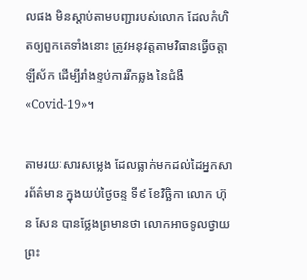លផង មិនស្ដាប់តាមបញ្ជារបស់លោក ដែលកំហិតឲ្យពួកគេទាំងនោះ ត្រូវអនុវត្តតាមវិធានធ្វើចត្តាឡីស័ក ដើម្បីរាំងខ្ទប់ការរីកឆ្លង នៃជំងឺ«Covid-19»។

តាមរយៈសារសម្លេង ដែលធ្លាក់មកដល់ដៃអ្នកសារព័ត៌មាន ក្នុងយប់ថ្ងៃចន្ទ ទី៩ ខែវិច្ឆិកា លោក ហ៊ុន សែន បានថ្លែងព្រមានថា លោកអាចទូលថ្វាយព្រះ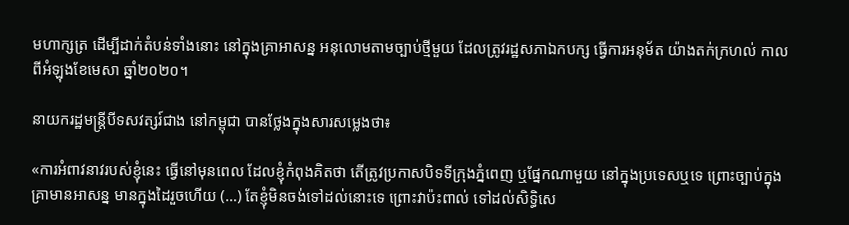មហាក្សត្រ ដើម្បីដាក់តំបន់ទាំងនោះ នៅក្នុងគ្រាអាសន្ន អនុលោមតាមច្បាប់ថ្មីមួយ ដែលត្រូវរដ្ឋសភាឯកបក្ស ធ្វើការអនុម័ត យ៉ាងតក់ក្រហល់ កាលពីអំឡុងខែមេសា ឆ្នាំ២០២០។

នាយករដ្ឋមន្ត្រីបីទសវត្សរ៍ជាង នៅកម្ពុជា បានថ្លែងក្នុងសារសម្លេងថា៖

«ការអំពាវនាវរបស់ខ្ញុំនេះ ធ្វើនៅមុនពេល ដែលខ្ញុំកំពុងគិតថា តើត្រូវប្រកាសបិទទីក្រុងភ្នំពេញ ឬផ្នែកណាមួយ នៅក្នុងប្រទេសឬទេ ព្រោះច្បាប់ក្នុងគ្រាមានអាសន្ន មានក្នុងដៃរួចហើយ (…) តែខ្ញុំមិនចង់ទៅដល់នោះទេ ព្រោះវាប៉ះពាល់ ទៅដល់សិទ្ធិសេ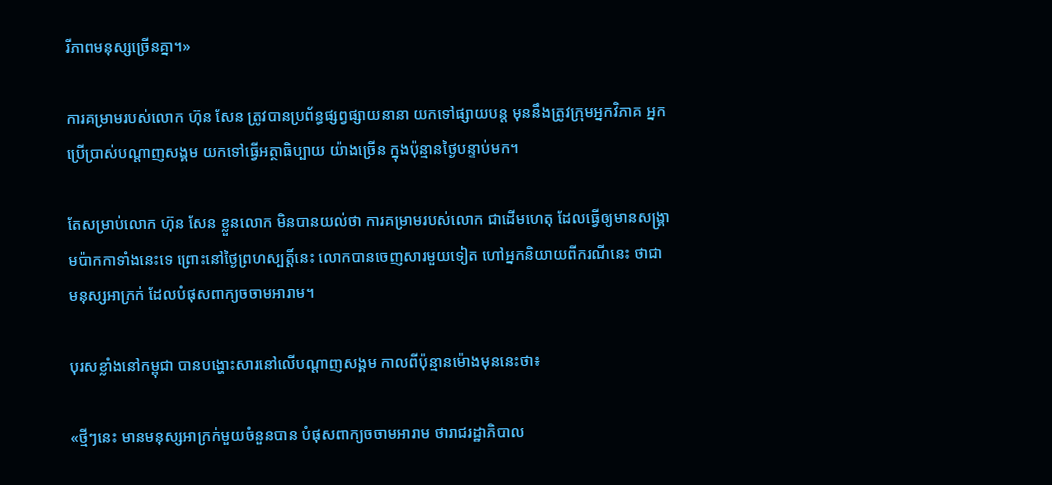រីភាពមនុស្សច្រើនគ្នា។»

ការគម្រាមរបស់លោក ហ៊ុន សែន ត្រូវបានប្រព័ន្ធផ្សព្វផ្សាយនានា យកទៅផ្សាយបន្ត មុននឹងត្រូវក្រុមអ្នកវិភាគ អ្នកប្រើប្រាស់បណ្ដាញសង្គម យកទៅធ្វើអត្ថាធិប្បាយ យ៉ាងច្រើន ក្នុងប៉ុន្មានថ្ងៃបន្ទាប់មក។

តែសម្រាប់លោក ហ៊ុន សែន ខ្លួនលោក មិនបានយល់ថា ការគម្រាមរបស់លោក ជាដើមហេតុ ដែលធ្វើឲ្យមានសង្គ្រាមប៉ាកកាទាំងនេះទេ ព្រោះនៅថ្ងៃព្រហស្បត្តិ៍នេះ លោកបានចេញសារមួយទៀត ហៅអ្នកនិយាយពីករណីនេះ ថាជាមនុស្សអាក្រក់ ដែលបំផុសពាក្យចចាមអារាម។

បុរសខ្លាំងនៅកម្ពុជា បានបង្ហោះសារនៅលើបណ្ដាញសង្គម កាលពីប៉ុន្មានម៉ោងមុននេះថា៖

«ថ្មីៗនេះ មានមនុស្សអាក្រក់មួយចំនួនបាន បំផុសពាក្យចចាមអារាម ថារាជរដ្ឋាភិបាល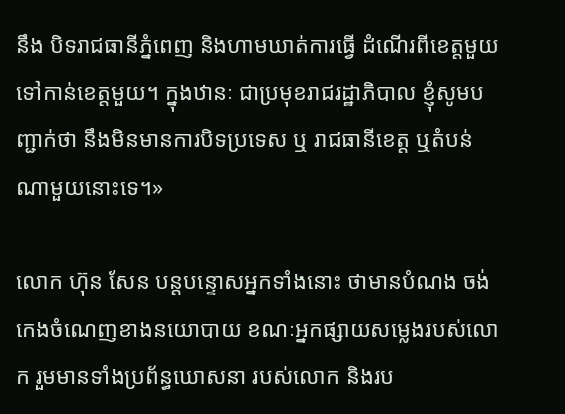នឹង បិទរាជធានីភ្នំពេញ និងហាមឃាត់ការធ្វើ ដំណើរពីខេត្តមួយ ទៅកាន់ខេត្តមួយ។ ក្នុងឋានៈ ជាប្រមុខរាជរដ្ឋាភិបាល ខ្ញុំសូមបញ្ជាក់ថា នឹងមិនមានការបិទប្រទេស ឬ រាជធានីខេត្ត ឬតំបន់ណាមួយនោះទេ។»

លោក ហ៊ុន សែន បន្តបន្ទោសអ្នកទាំងនោះ ថាមានបំណង ចង់កេងចំណេញខាងនយោបាយ ខណៈអ្នកផ្សាយសម្លេងរបស់លោក រួមមានទាំងប្រព័ន្ធឃោសនា របស់លោក និងរប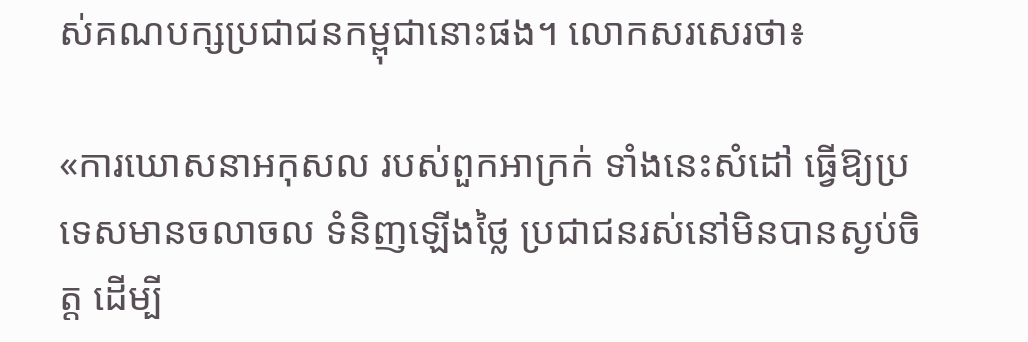ស់គណបក្សប្រជាជនកម្ពុជានោះផង។ លោកសរសេរថា៖

«ការឃោសនាអកុសល របស់ពួកអាក្រក់ ទាំងនេះសំដៅ ធ្វើឱ្យប្រទេសមានចលាចល ទំនិញឡើងថ្លៃ ប្រជាជនរស់នៅមិនបានស្ងប់ចិត្ត ដើម្បី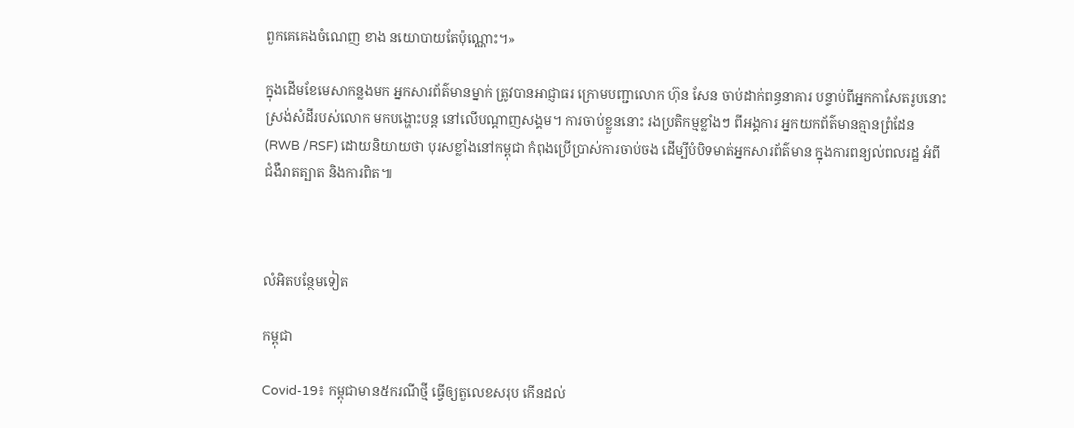ពួកគេគេងចំណេញ ខាង នយោបាយតែប៉ុណ្ណោះ។»

ក្នុងដើមខែមេសាកន្លងមក អ្នកសារព័ត៌មានម្នាក់ ត្រូវបានអាជ្ញាធរ ក្រោមបញ្ជាលោក ហ៊ុន សែន ចាប់ដាក់ពន្ធនាគារ បន្ទាប់ពីអ្នកកាសែតរូបនោះ ស្រង់សំដីរបស់លោក មកបង្ហោះបន្ត នៅលើបណ្ដាញសង្គម។ ការចាប់ខ្លួននោះ រងប្រតិកម្មខ្លាំងៗ ពីអង្គការ អ្នកយកព័ត៌មានគ្មានព្រំដែន (RWB /RSF) ដោយនិយាយថា បុរសខ្លាំងនៅកម្ពុជា កំពុងប្រើប្រាស់ការចាប់ចង ដើម្បីបំបិទមាត់អ្នកសារព័ត៌មាន ក្នុងការពន្យល់ពលរដ្ឋ អំពីជំងឺរាតត្បាត និងការពិត៕



លំអិតបន្ថែមទៀត

កម្ពុជា

Covid-19៖ កម្ពុជាមាន៥ករណីថ្មី ធ្វើឲ្យតួលេខសរុប កើនដល់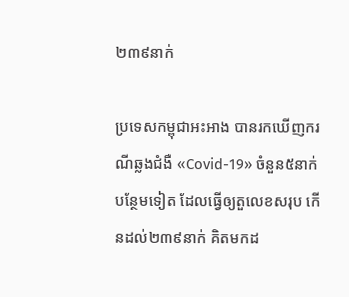២៣៩នាក់

ប្រទេសកម្ពុជាអះអាង បានរកឃើញករណីឆ្លងជំងឺ «Covid-19» ចំនួន៥នាក់បន្ថែមទៀត ដែលធ្វើឲ្យតួលេខសរុប កើនដល់២៣៩នាក់ គិតមកដ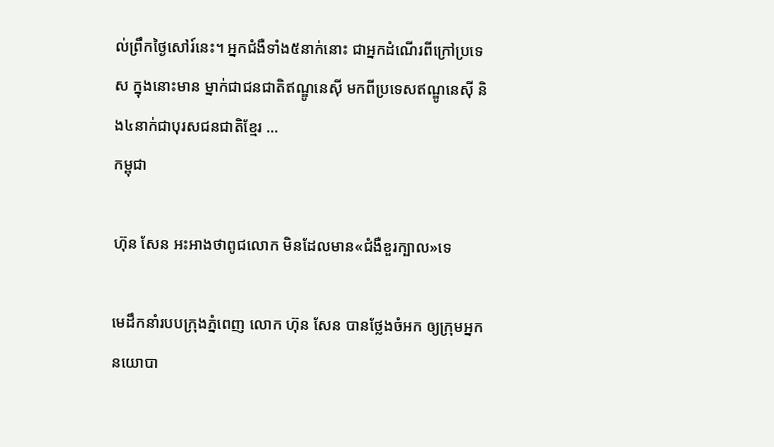ល់ព្រឹកថ្ងៃសៅរ៍នេះ។ អ្នកជំងឺទាំង៥នាក់នោះ ជាអ្នកដំណើរពីក្រៅប្រទេស ក្នុងនោះមាន ម្នាក់ជាជនជាតិឥណ្ឌូនេស៊ី មកពីប្រទេសឥណ្ឌូនេស៊ី និង៤នាក់ជាបុរសជនជាតិខ្មែរ ...
កម្ពុជា

ហ៊ុន សែន អះអាងថាពូជលោក មិនដែលមាន«ជំងឺខួរក្បាល»ទេ

មេដឹកនាំរបបក្រុងភ្នំពេញ លោក ហ៊ុន សែន បានថ្លែងចំអក ឲ្យក្រុមអ្នកនយោបា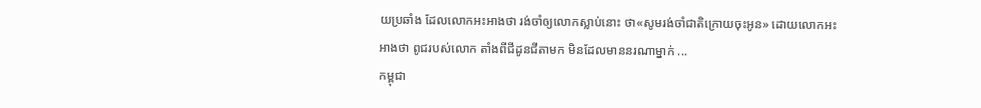យប្រឆាំង ដែលលោកអះអាងថា រង់ចាំឲ្យលោកស្លាប់នោះ ថា«សូមរង់ចាំជាតិក្រោយចុះអូន» ដោយលោកអះអាងថា ពូជរបស់លោក តាំងពីជីដូនជីតាមក មិនដែលមាននរណាម្នាក់ ...
កម្ពុជា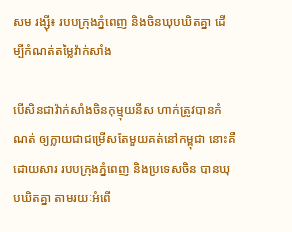សម រង្ស៊ី៖ របបក្រុងភ្នំពេញ និងចិនឃុបឃិតគ្នា ដើម្បីកំណត់តម្លៃវ៉ាក់សាំង

បើសិនជាវ៉ាក់សាំងចិនកុម្មុយនីស ហាក់ត្រូវបានកំណត់ ឲ្យក្លាយជាជម្រើសតែមួយគត់នៅកម្ពុជា នោះគឺដោយសារ របបក្រុងភ្នំពេញ និងប្រទេសចិន បានឃុបឃិតគ្នា តាមរយៈអំពើ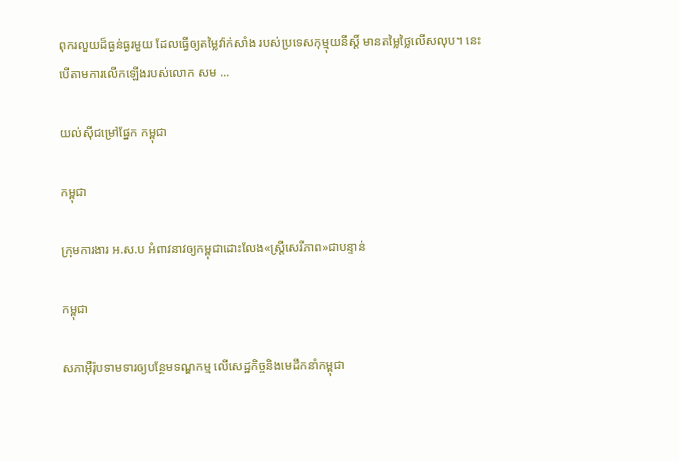ពុករលួយដ៏ធ្ងន់ធ្ងរមួយ ដែលធ្វើឲ្យតម្លៃវ៉ាក់សាំង របស់ប្រទេសកុម្មុយនីស្ដិ៍ មានតម្លៃថ្លៃលើសលុប។ នេះបើតាមការលើកឡើងរបស់លោក សម ...

យល់ស៊ីជម្រៅផ្នែក កម្ពុជា

កម្ពុជា

ក្រុមការងារ អ.ស.ប អំពាវនាវឲ្យកម្ពុជាដោះលែង«ស្ត្រីសេរីភាព»ជាបន្ទាន់

កម្ពុជា

សភាអ៊ឺរ៉ុបទាមទារឲ្យបន្ថែមទណ្ឌកម្ម លើសេដ្ឋកិច្ចនិងមេដឹកនាំកម្ពុជា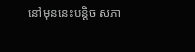នៅមុននេះបន្តិច សភា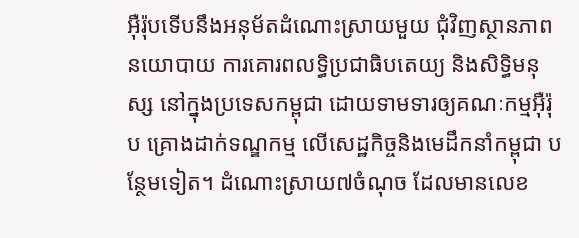អ៊ឺរ៉ុបទើបនឹងអនុម័តដំណោះស្រាយមួយ ជុំវិញស្ថានភាពនយោបាយ ការគោរពលទ្ធិប្រជាធិបតេយ្យ និងសិទ្ធិមនុស្ស នៅក្នុងប្រទេសកម្ពុជា ដោយទាមទារឲ្យគណៈកម្មអ៊ឺរ៉ុប គ្រោងដាក់ទណ្ឌកម្ម លើសេដ្ឋកិច្ចនិងមេដឹកនាំកម្ពុជា បន្ថែមទៀត។ ដំណោះស្រាយ៧ចំណុច ដែលមានលេខ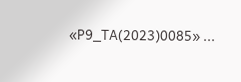«P9_TA(2023)0085» ...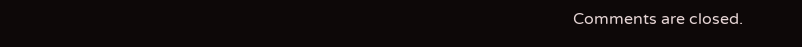Comments are closed.